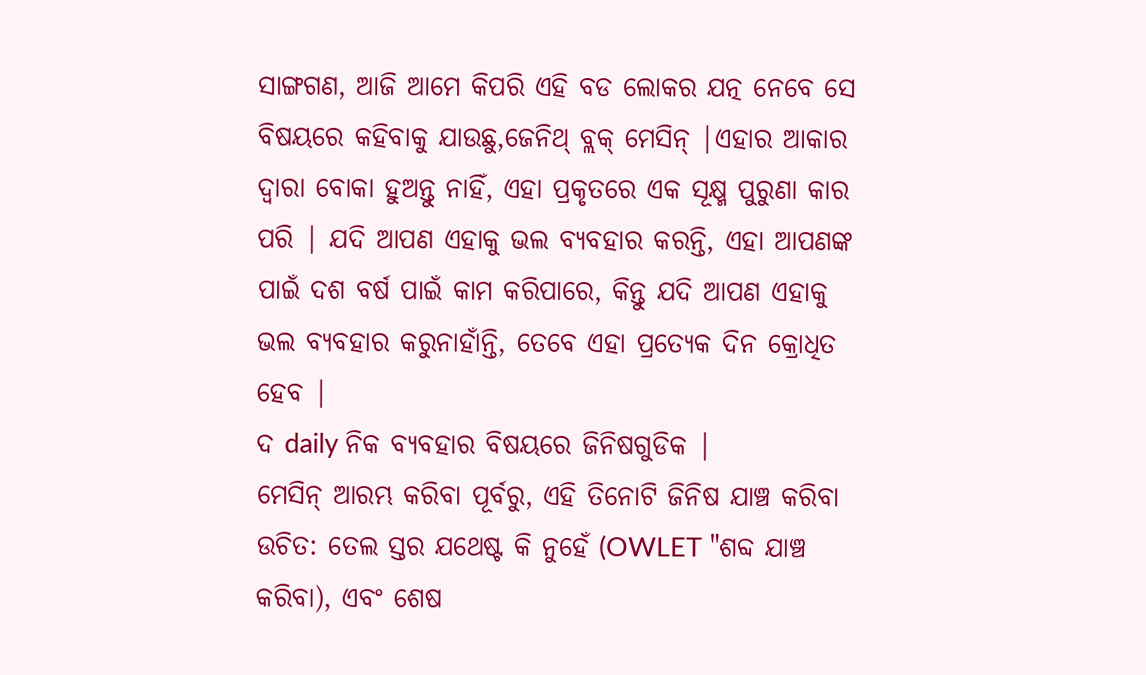ସାଙ୍ଗଗଣ, ଆଜି ଆମେ କିପରି ଏହି ବଡ ଲୋକର ଯତ୍ନ ନେବେ ସେ ବିଷୟରେ କହିବାକୁ ଯାଉଛୁ,ଜେନିଥ୍ ବ୍ଲକ୍ ମେସିନ୍ |ଏହାର ଆକାର ଦ୍ୱାରା ବୋକା ହୁଅନ୍ତୁ ନାହିଁ, ଏହା ପ୍ରକୃତରେ ଏକ ସୂକ୍ଷ୍ମ ପୁରୁଣା କାର ପରି | ଯଦି ଆପଣ ଏହାକୁ ଭଲ ବ୍ୟବହାର କରନ୍ତି, ଏହା ଆପଣଙ୍କ ପାଇଁ ଦଶ ବର୍ଷ ପାଇଁ କାମ କରିପାରେ, କିନ୍ତୁ ଯଦି ଆପଣ ଏହାକୁ ଭଲ ବ୍ୟବହାର କରୁନାହାଁନ୍ତି, ତେବେ ଏହା ପ୍ରତ୍ୟେକ ଦିନ କ୍ରୋଧିତ ହେବ |
ଦ daily ନିକ ବ୍ୟବହାର ବିଷୟରେ ଜିନିଷଗୁଡିକ |
ମେସିନ୍ ଆରମ୍ଭ କରିବା ପୂର୍ବରୁ, ଏହି ତିନୋଟି ଜିନିଷ ଯାଞ୍ଚ କରିବା ଉଚିତ: ତେଲ ସ୍ତର ଯଥେଷ୍ଟ କି ନୁହେଁ (OWLET "ଶବ୍ଦ ଯାଞ୍ଚ କରିବା), ଏବଂ ଶେଷ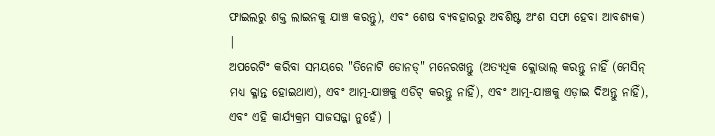ଫାଇଲରୁ ଶକ୍ତ ଲାଇନକୁ ଯାଞ୍ଚ କରନ୍ତୁ), ଏବଂ ଶେଷ ବ୍ୟବହାରରୁ ଅବଶିଷ୍ଟ ଅଂଶ ସଫା ହେବା ଆବଶ୍ୟକ) |
ଅପରେଟିଂ କରିବା ସମୟରେ "ତିନୋଟି ଡୋନଡ୍" ମନେରଖନ୍ତୁ (ଅତ୍ୟଧିକ କ୍ଲୋଭାଲ୍ କରନ୍ତୁ ନାହିଁ (ମେସିନ୍ ମଧ୍ୟ କ୍ଳାନ୍ତ ହୋଇଥାଏ), ଏବଂ ଆତ୍ମ-ଯାଞ୍ଚକୁ ଏଡିଟ୍ କରନ୍ତୁ ନାହିଁ), ଏବଂ ଆତ୍ମ-ଯାଞ୍ଚକୁ ଏଡ଼ାଇ ଦିଅନ୍ତୁ ନାହିଁ), ଏବଂ ଏହି କାର୍ଯ୍ୟକ୍ରମ ସାଜସଜ୍ଜା ନୁହେଁ) |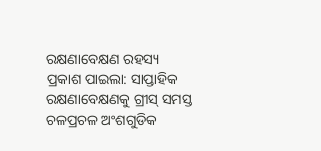ରକ୍ଷଣାବେକ୍ଷଣ ରହସ୍ୟ ପ୍ରକାଶ ପାଇଲା: ସାପ୍ତାହିକ ରକ୍ଷଣାବେକ୍ଷଣକୁ ଗ୍ରୀସ୍ ସମସ୍ତ ଚଳପ୍ରଚଳ ଅଂଶଗୁଡିକ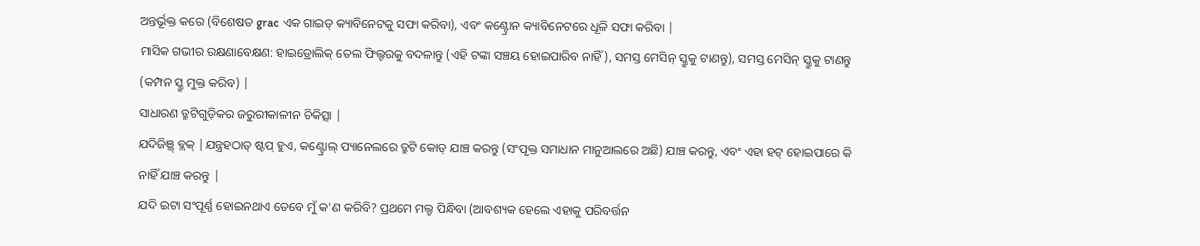ଅନ୍ତର୍ଭୂକ୍ତ କରେ (ବିଶେଷତ grac ଏକ ଗାଇଡ୍ କ୍ୟାବିନେଟକୁ ସଫା କରିବା), ଏବଂ କଣ୍ଟ୍ରୋନ କ୍ୟାବିନେଟରେ ଧୂଳି ସଫା କରିବା |
ମାସିକ ଗଭୀର ରକ୍ଷଣାବେକ୍ଷଣ: ହାଇଡ୍ରୋଲିକ୍ ତେଲ ଫିଲ୍ଟରକୁ ବଦଳାନ୍ତୁ (ଏହି ଟଙ୍କା ସଞ୍ଚୟ ହୋଇପାରିବ ନାହିଁ), ସମସ୍ତ ମେସିନ୍ ସ୍କ୍ରୁକୁ ଟାଣନ୍ତୁ), ସମସ୍ତ ମେସିନ୍ ସ୍କ୍ରୁକୁ ଟାଣନ୍ତୁ (କମ୍ପନ ସ୍କ୍ରୁ ମୁକ୍ତ କରିବ) |
ସାଧାରଣ ତ୍ରୁଟିଗୁଡ଼ିକର ଜରୁରୀକାଳୀନ ଚିକିତ୍ସା |
ଯଦିଜିଞ୍ଥ୍ ବ୍ଲକ୍ |ଯନ୍ତ୍ରହଠାତ୍ ଷ୍ଟପ୍ ହୁଏ, କଣ୍ଟ୍ରୋଲ୍ ପ୍ୟାନେଲରେ ତ୍ରୁଟି କୋଡ୍ ଯାଞ୍ଚ କରନ୍ତୁ (ସଂପୃକ୍ତ ସମାଧାନ ମାନୁଆଲରେ ଅଛି) ଯାଞ୍ଚ କରନ୍ତୁ, ଏବଂ ଏହା ହଟ୍ ହୋଇପାରେ କି ନାହିଁ ଯାଞ୍ଚ କରନ୍ତୁ |
ଯଦି ଇଟା ସଂପୂର୍ଣ୍ଣ ହୋଇନଥାଏ ତେବେ ମୁଁ କ'ଣ କରିବି? ପ୍ରଥମେ ମଲ୍ଡ ପିନ୍ଧିବା (ଆବଶ୍ୟକ ହେଲେ ଏହାକୁ ପରିବର୍ତ୍ତନ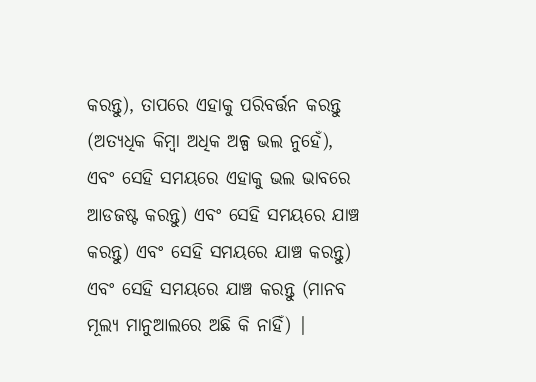କରନ୍ତୁ), ତାପରେ ଏହାକୁ ପରିବର୍ତ୍ତନ କରନ୍ତୁ (ଅତ୍ୟଧିକ କିମ୍ବା ଅଧିକ ଅଳ୍ପ ଭଲ ନୁହେଁ), ଏବଂ ସେହି ସମୟରେ ଏହାକୁ ଭଲ ଭାବରେ ଆଡଜଷ୍ଟ କରନ୍ତୁ) ଏବଂ ସେହି ସମୟରେ ଯାଞ୍ଚ କରନ୍ତୁ) ଏବଂ ସେହି ସମୟରେ ଯାଞ୍ଚ କରନ୍ତୁ) ଏବଂ ସେହି ସମୟରେ ଯାଞ୍ଚ କରନ୍ତୁ (ମାନବ ମୂଲ୍ୟ ମାନୁଆଲରେ ଅଛି କି ନାହିଁ) |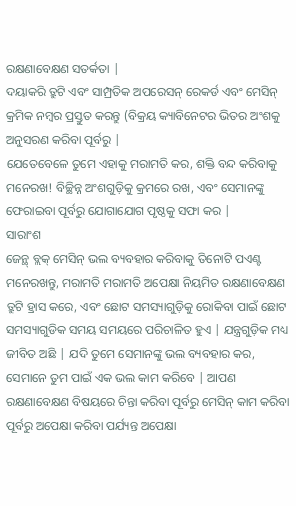ରକ୍ଷଣାବେକ୍ଷଣ ସତର୍କତା |
ଦୟାକରି ତ୍ରୁଟି ଏବଂ ସାମ୍ପ୍ରତିକ ଅପରେସନ୍ ରେକର୍ଡ ଏବଂ ମେସିନ୍ କ୍ରମିକ ନମ୍ବର ପ୍ରସ୍ତୁତ କରନ୍ତୁ (ବିକ୍ରୟ କ୍ୟାବିନେଟର ଭିତର ଅଂଶକୁ ଅନୁସରଣ କରିବା ପୂର୍ବରୁ |
ଯେତେବେଳେ ତୁମେ ଏହାକୁ ମରାମତି କର, ଶକ୍ତି ବନ୍ଦ କରିବାକୁ ମନେରଖ! ବିଚ୍ଛିନ୍ନ ଅଂଶଗୁଡ଼ିକୁ କ୍ରମରେ ରଖ, ଏବଂ ସେମାନଙ୍କୁ ଫେରାଇବା ପୂର୍ବରୁ ଯୋଗାଯୋଗ ପୃଷ୍ଠକୁ ସଫା କର |
ସାରାଂଶ
ଜେନ୍ଥ୍ ବ୍ଲକ୍ ମେସିନ୍ ଭଲ ବ୍ୟବହାର କରିବାକୁ ତିନୋଟି ପଏଣ୍ଟ ମନେରଖନ୍ତୁ, ମରାମତି ମରାମତି ଅପେକ୍ଷା ନିୟମିତ ରକ୍ଷଣାବେକ୍ଷଣ ତ୍ରୁଟି ହ୍ରାସ କରେ, ଏବଂ ଛୋଟ ସମସ୍ୟାଗୁଡ଼ିକୁ ରୋକିବା ପାଇଁ ଛୋଟ ସମସ୍ୟାଗୁଡିକ ସମୟ ସମୟରେ ପରିଚାଳିତ ହୁଏ | ଯନ୍ତ୍ରଗୁଡ଼ିକ ମଧ୍ୟ ଜୀବିତ ଅଛି | ଯଦି ତୁମେ ସେମାନଙ୍କୁ ଭଲ ବ୍ୟବହାର କର, ସେମାନେ ତୁମ ପାଇଁ ଏକ ଭଲ କାମ କରିବେ | ଆପଣ ରକ୍ଷଣାବେକ୍ଷଣ ବିଷୟରେ ଚିନ୍ତା କରିବା ପୂର୍ବରୁ ମେସିନ୍ କାମ କରିବା ପୂର୍ବରୁ ଅପେକ୍ଷା କରିବା ପର୍ଯ୍ୟନ୍ତ ଅପେକ୍ଷା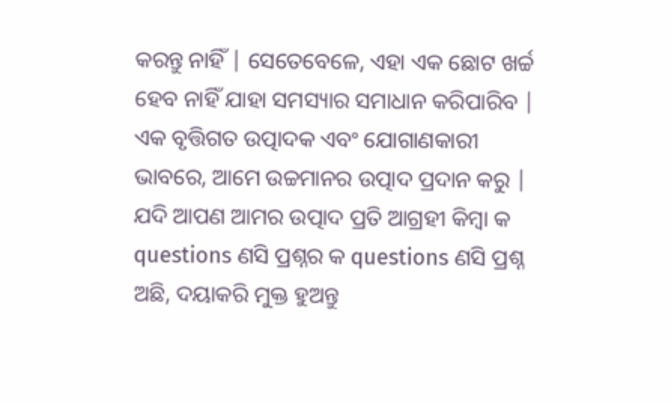କରନ୍ତୁ ନାହିଁ | ସେତେବେଳେ, ଏହା ଏକ ଛୋଟ ଖର୍ଚ୍ଚ ହେବ ନାହିଁ ଯାହା ସମସ୍ୟାର ସମାଧାନ କରିପାରିବ |
ଏକ ବୃତ୍ତିଗତ ଉତ୍ପାଦକ ଏବଂ ଯୋଗାଣକାରୀ ଭାବରେ, ଆମେ ଉଚ୍ଚମାନର ଉତ୍ପାଦ ପ୍ରଦାନ କରୁ | ଯଦି ଆପଣ ଆମର ଉତ୍ପାଦ ପ୍ରତି ଆଗ୍ରହୀ କିମ୍ବା କ questions ଣସି ପ୍ରଶ୍ନର କ questions ଣସି ପ୍ରଶ୍ନ ଅଛି, ଦୟାକରି ମୁକ୍ତ ହୁଅନ୍ତୁ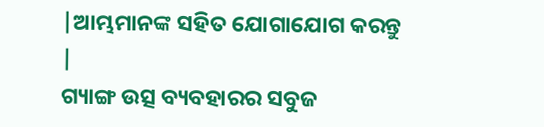|ଆମ୍ଭମାନଙ୍କ ସହିତ ଯୋଗାଯୋଗ କରନ୍ତୁ |
ଗ୍ୟାଙ୍ଗ ଉତ୍ସ ବ୍ୟବହାରର ସବୁଜ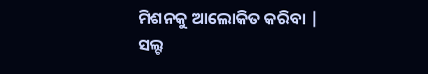ମିଶନକୁ ଆଲୋକିତ କରିବା |
ସଲ୍ଟ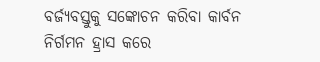ବର୍ଜ୍ୟବସ୍ତୁକୁ ସଙ୍କୋଚନ କରିବା କାର୍ବନ ନିର୍ଗମନ ହ୍ରାସ କରେ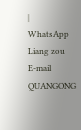|
WhatsApp
Liang zou
E-mail
QUANGONG